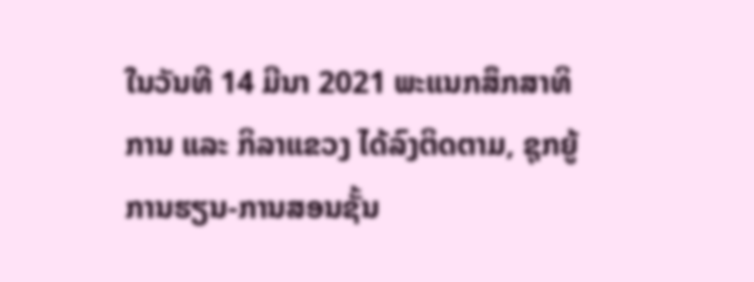ໃນວັນທີ 14 ມີນາ 2021 ພະແນກສຶກສາທິການ ແລະ ກິລາແຂວງ ໄດ້ລົງຕິດຕາມ, ຊຸກຍູ້ການຮຽນ-ການສອນຊັ້ນ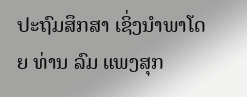ປະຖົມສຶກສາ ເຊິ່ງນໍາພາໂດຍ ທ່ານ ລົມ ແພງສຸກ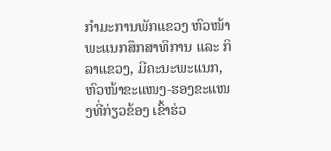ກໍາມະການພັກແຂວງ ຫົວໜ້າພະແນກສຶກສາທິການ ແລະ ກິລາແຂວງ, ມີຄະນະພະແນກ, ຫົວໜ້າຂະແໜງ-ຮອງຂະແໜງທີ່ກ່ຽວຂ້ອງ ເຂົ້າຮ່ວ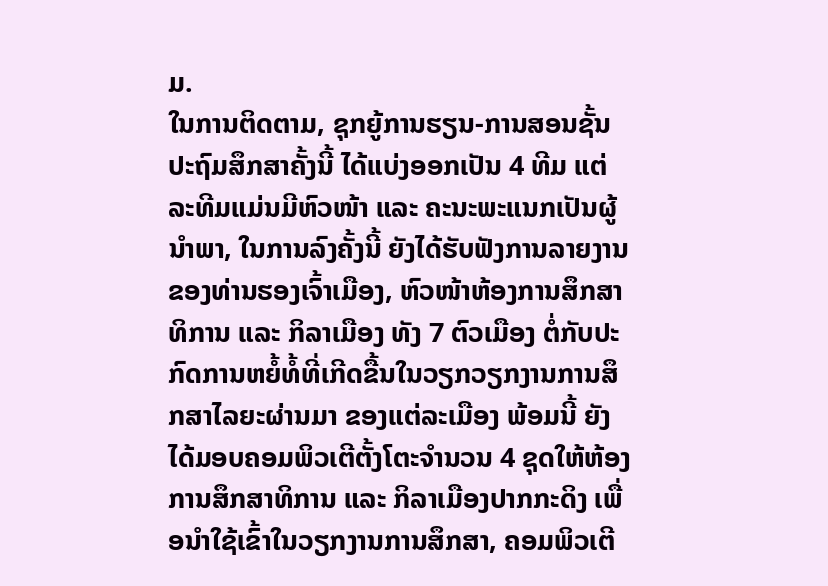ມ.
ໃນການຕິດຕາມ, ຊຸກຍູ້ການຮຽນ-ການສອນຊັ້ນປະຖົມສຶກສາຄັ້ງນີ້ ໄດ້ແບ່ງອອກເປັນ 4 ທີມ ແຕ່ລະທີມແມ່ນມີຫົວໜ້າ ແລະ ຄະນະພະແນກເປັນຜູ້ນໍາພາ, ໃນການລົງຄັ້ງນີ້ ຍັງໄດ້ຮັບຟັງການລາຍງານ ຂອງທ່ານຮອງເຈົ້າເມືອງ, ຫົວໜ້າຫ້ອງການສຶກສາທິການ ແລະ ກິລາເມືອງ ທັງ 7 ຕົວເມືອງ ຕໍ່ກັບປະກົດການຫຍໍ້ທໍ້ທີ່ເກີດຂື້ນໃນວຽກວຽກງານການສຶກສາໄລຍະຜ່ານມາ ຂອງແຕ່ລະເມືອງ ພ້ອມນີ້ ຍັງໄດ້ມອບຄອມພິວເຕີຕັ້ງໂຕະຈໍານວນ 4 ຊຸດໃຫ້ຫ້ອງການສຶກສາທິການ ແລະ ກິລາເມືອງປາກກະດິງ ເພື່ອນໍາໃຊ້ເຂົ້າໃນວຽກງານການສຶກສາ, ຄອມພິວເຕີ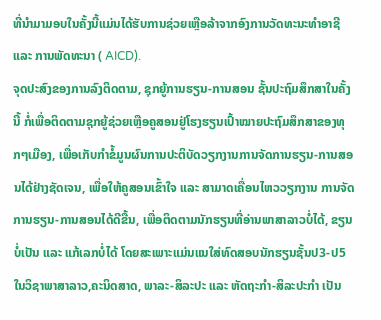ທີ່ນໍາມາມອບໃນຄັ້ງນີ້ແມ່ນໄດ້ຮັບການຊ່ວຍເຫຼືອລ້າຈາກອົງການວັດທະນະທໍາອາຊີ ແລະ ການພັດທະນາ ( AICD).
ຈຸດປະສົງຂອງການລົງຕິດຕາມ, ຊຸກຍູ້ການຮຽນ-ການສອນ ຊັ້ນປະຖົມສຶກສາໃນຄັ້ງນີ້ ກໍ່ເພື່ອຕິດຕາມຊຸກຍູ້ຊ່ວຍເຫຼືອຄູສອນຢູ່ໂຮງຮຽນເປົ້າໝາຍປະຖົມສຶກສາຂອງທຸກໆເມືອງ, ເພື່ອເກັບກຳຂໍ້ມູນຜົນການປະຕິບັດວຽກງານການຈັດການຮຽນ-ການສອນໄດ້ຢ່າງຊັດເຈນ, ເພື່ອໃຫ້ຄູສອນເຂົ້າໃຈ ແລະ ສາມາດເຄື່ອນໄຫວວຽກງານ ການຈັດການຮຽນ-ການສອນໄດ້ດີຂື້ນ, ເພື່ອຕິດຕາມນັກຮຽນທີ່ອ່ານພາສາລາວບໍ່ໄດ້, ຂຽນບໍ່ເປັນ ແລະ ແກ້ເລກບໍ່ໄດ້ ໂດຍສະເພາະແມ່ນແນໃສ່ທົດສອບນັກຮຽນຊັ້ນປ3-ປ5ໃນວິຊາພາສາລາວ,ຄະນິດສາດ, ພາລະ-ສິລະປະ ແລະ ຫັດຖະກຳ-ສິລະປະກຳ ເປັນ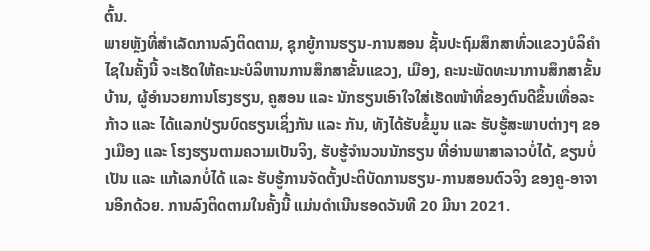ຕົ້ນ.
ພາຍຫຼັງທີ່ສໍາເລັດການລົງຕິດຕາມ, ຊຸກຍູ້ການຮຽນ-ການສອນ ຊັ້ນປະຖົມສຶກສາທົ່ວແຂວງບໍລິຄໍາໄຊໃນຄັ້ງນີ້ ຈະເຮັດໃຫ້ຄະນະບໍລິຫານການສຶກສາຂັ້ນແຂວງ, ເມືອງ, ຄະນະພັດທະນາການສຶກສາຂັ້ນບ້ານ, ຜູ້ອຳນວຍການໂຮງຮຽນ, ຄູສອນ ແລະ ນັກຮຽນເອົາໃຈໃສ່ເຮັດໜ້າທີ່ຂອງຕົນດີຂຶ້ນເທື່ອລະກ້າວ ແລະ ໄດ້ແລກປ່ຽນບົດຮຽນເຊິ່ງກັນ ແລະ ກັນ, ທັງໄດ້ຮັບຂໍ້ມູນ ແລະ ຮັບຮູ້ສະພາບຕ່າງໆ ຂອງເມືອງ ແລະ ໂຮງຮຽນຕາມຄວາມເປັນຈິງ, ຮັບຮູ້ຈຳນວນນັກຮຽນ ທີ່ອ່ານພາສາລາວບໍ່ໄດ້, ຂຽນບໍ່ເປັນ ແລະ ແກ້ເລກບໍ່ໄດ້ ແລະ ຮັບຮູ້ການຈັດຕັ້ງປະຕິບັດການຮຽນ-ການສອນຕົວຈິງ ຂອງຄູ-ອາຈານອີກດ້ວຍ. ການລົງຕິດຕາມໃນຄັ້ງນີ້ ແມ່ນດໍາເນີນຮອດວັນທີ 20 ມີນາ 2021.